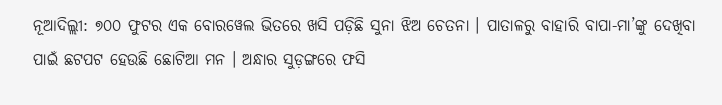ନୂଆଦିଲ୍ଲୀ: ୭୦୦ ଫୁଟର ଏକ ବୋରୱେଲ ଭିତରେ ଖସି ପଡ଼ିଛି ସୁନା ଝିଅ ଚେତନା । ପାତାଳରୁ ବାହାରି ବାପା-ମା’ଙ୍କୁ ଦେଖିବା ପାଇଁ ଛଟପଟ ହେଉଛି ଛୋଟିଆ ମନ । ଅନ୍ଧାର ସୁଡ଼ଙ୍ଗରେ ଫସି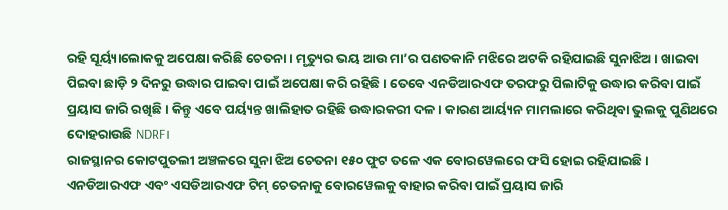ରହି ସୂର୍ୟ୍ୟାଲୋକକୁ ଅପେକ୍ଷା କରିଛି ଚେତନା । ମୃତ୍ୟୁର ଭୟ ଆଉ ମା’ର ପଣତକାନି ମଝିରେ ଅଟକି ରହିଯାଇଛି ସୁନାଝିଅ । ଖାଇବା ପିଇବା ଛାଡ଼ି ୨ ଦିନରୁ ଉଦ୍ଧାର ପାଇବା ପାଇଁ ଅପେକ୍ଷା କରି ରହିଛି । ତେବେ ଏନଡିଆରଏଫ ତରଫରୁ ପିଲାଟିକୁ ଉଦ୍ଧାର କରିବା ପାଇଁ ପ୍ରୟାସ ଜାରି ରଖିଛି । କିନ୍ତୁ ଏବେ ପର୍ୟ୍ୟନ୍ତ ଖାଲିହାତ ରହିଛି ଉଦ୍ଧାରକରୀ ଦଳ । କାରଣ ଆର୍ୟ୍ୟନ ମାମଲାରେ କରିଥିବା ଭୁଲକୁ ପୁଣିଥରେ ଦୋହରାଉଛି NDRF।
ରାଜସ୍ଥାନର କୋଟପୁତଲୀ ଅଞ୍ଚଳରେ ସୁନା ଝିଅ ଚେତନା ୧୫୦ ଫୁଟ ତଳେ ଏକ ବୋରୱେଲରେ ଫସି ହୋଇ ରହିଯାଇଛି । ଏନଡିଆରଏଫ ଏବଂ ଏସଡିଆରଏଫ ଟିମ୍ ଚେତନାକୁ ବୋରୱେଲକୁ ବାହାର କରିବା ପାଇଁ ପ୍ରୟାସ ଜାରି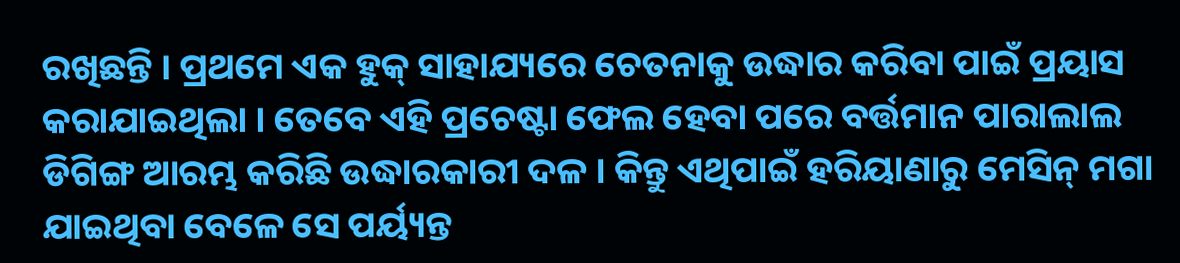ରଖିଛନ୍ତି । ପ୍ରଥମେ ଏକ ହୁକ୍ ସାହାଯ୍ୟରେ ଚେତନାକୁ ଉଦ୍ଧାର କରିବା ପାଇଁ ପ୍ରୟାସ କରାଯାଇଥିଲା । ତେବେ ଏହି ପ୍ରଚେଷ୍ଟା ଫେଲ ହେବା ପରେ ବର୍ତ୍ତମାନ ପାରାଲାଲ ଡିଗିଙ୍ଗ ଆରମ୍ଭ କରିଛି ଉଦ୍ଧାରକାରୀ ଦଳ । କିନ୍ତୁ ଏଥିପାଇଁ ହରିୟାଣାରୁ ମେସିନ୍ ମଗା ଯାଇଥିବା ବେଳେ ସେ ପର୍ୟ୍ୟନ୍ତ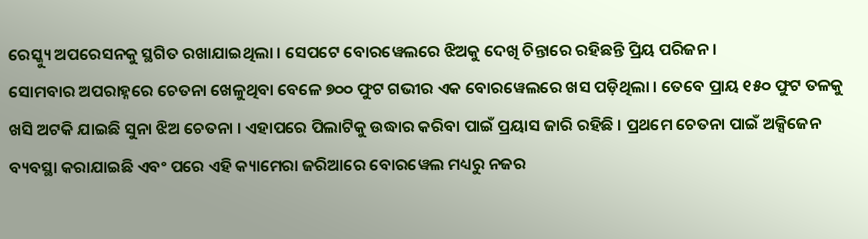ରେସ୍କ୍ୟୁ ଅପରେସନକୁ ସ୍ଥଗିତ ରଖାଯାଇଥିଲା । ସେପଟେ ବୋରୱେଲରେ ଝିଅକୁ ଦେଖି ଚିନ୍ତାରେ ରହିଛନ୍ତି ପ୍ରିୟ ପରିଜନ ।
ସୋମବାର ଅପରାହ୍ନରେ ଚେତନା ଖେଳୁଥିବା ବେଳେ ୭୦୦ ଫୁଟ ଗଭୀର ଏକ ବୋରୱେଲରେ ଖସ ପଡ଼ିଥିଲା । ତେବେ ପ୍ରାୟ ୧୫୦ ଫୁଟ ତଳକୁ ଖସି ଅଟକି ଯାଇଛି ସୁନା ଝିଅ ଚେତନା । ଏହାପରେ ପିଲାଟିକୁ ଉଦ୍ଧାର କରିବା ପାଇଁ ପ୍ରୟାସ ଜାରି ରହିଛି । ପ୍ରଥମେ ଚେତନା ପାଇଁ ଅକ୍ସିଜେନ ବ୍ୟବସ୍ଥା କରାଯାଇଛି ଏବଂ ପରେ ଏହି କ୍ୟାମେରା ଜରିଆରେ ବୋରୱେଲ ମଧ୍ୟରୁ ନଜର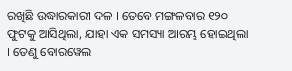ରଖିଛି ଉଦ୍ଧାରକାରୀ ଦଳ । ତେବେ ମଙ୍ଗଳବାର ୧୨୦ ଫୁଟକୁ ଆସିଥିଲା, ଯାହା ଏକ ସମସ୍ୟା ଆରମ୍ଭ ହୋଇଥିଲା । ତେଣୁ ବୋରୱେଲ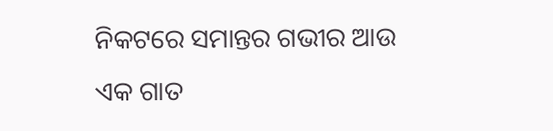ନିକଟରେ ସମାନ୍ତର ଗଭୀର ଆଉ ଏକ ଗାତ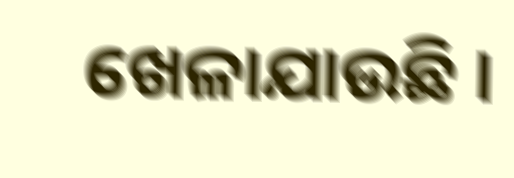ଖେଳାଯାଉଛି ।